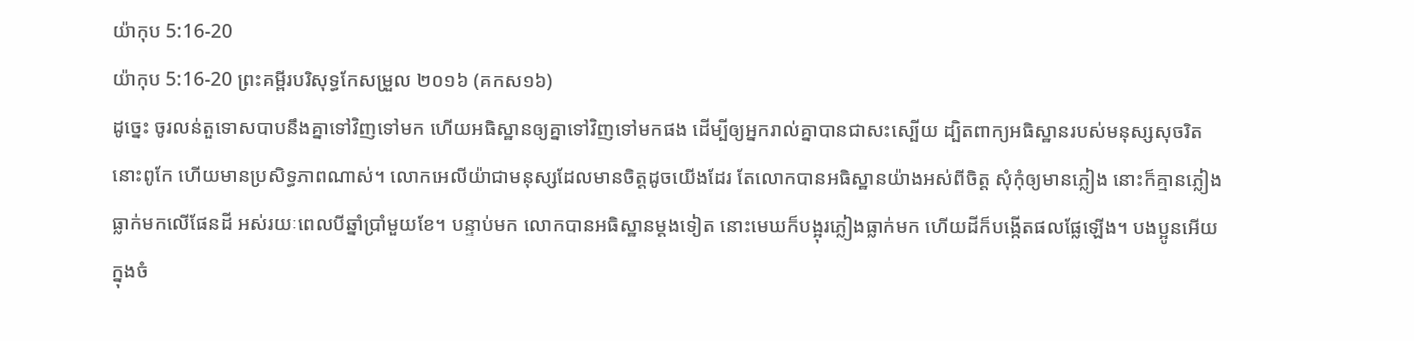យ៉ាកុប 5:16-20
យ៉ាកុប 5:16-20 ព្រះគម្ពីរបរិសុទ្ធកែសម្រួល ២០១៦ (គកស១៦)
ដូច្នេះ ចូរលន់តួទោសបាបនឹងគ្នាទៅវិញទៅមក ហើយអធិស្ឋានឲ្យគ្នាទៅវិញទៅមកផង ដើម្បីឲ្យអ្នករាល់គ្នាបានជាសះស្បើយ ដ្បិតពាក្យអធិស្ឋានរបស់មនុស្សសុចរិត នោះពូកែ ហើយមានប្រសិទ្ធភាពណាស់។ លោកអេលីយ៉ាជាមនុស្សដែលមានចិត្តដូចយើងដែរ តែលោកបានអធិស្ឋានយ៉ាងអស់ពីចិត្ត សុំកុំឲ្យមានភ្លៀង នោះក៏គ្មានភ្លៀងធ្លាក់មកលើផែនដី អស់រយៈពេលបីឆ្នាំប្រាំមួយខែ។ បន្ទាប់មក លោកបានអធិស្ឋានម្តងទៀត នោះមេឃក៏បង្អុរភ្លៀងធ្លាក់មក ហើយដីក៏បង្កើតផលផ្លែឡើង។ បងប្អូនអើយ ក្នុងចំ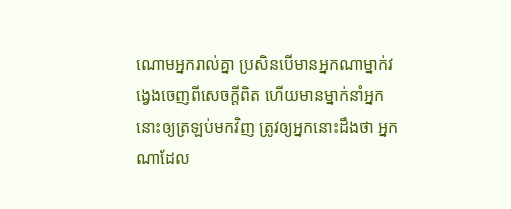ណោមអ្នករាល់គ្នា ប្រសិនបើមានអ្នកណាម្នាក់វង្វេងចេញពីសេចក្តីពិត ហើយមានម្នាក់នាំអ្នកនោះឲ្យត្រឡប់មកវិញ ត្រូវឲ្យអ្នកនោះដឹងថា អ្នកណាដែល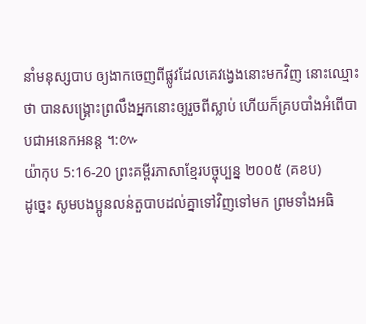នាំមនុស្សបាប ឲ្យងាកចេញពីផ្លូវដែលគេវង្វេងនោះមកវិញ នោះឈ្មោះថា បានសង្គ្រោះព្រលឹងអ្នកនោះឲ្យរួចពីស្លាប់ ហើយក៏គ្របបាំងអំពើបាបជាអនេកអនន្ត ។:៚
យ៉ាកុប 5:16-20 ព្រះគម្ពីរភាសាខ្មែរបច្ចុប្បន្ន ២០០៥ (គខប)
ដូច្នេះ សូមបងប្អូនលន់តួបាបដល់គ្នាទៅវិញទៅមក ព្រមទាំងអធិ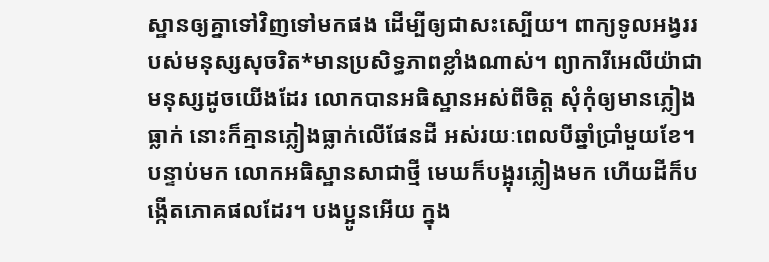ស្ឋានឲ្យគ្នាទៅវិញទៅមកផង ដើម្បីឲ្យជាសះស្បើយ។ ពាក្យទូលអង្វររបស់មនុស្សសុចរិត*មានប្រសិទ្ធភាពខ្លាំងណាស់។ ព្យាការីអេលីយ៉ាជាមនុស្សដូចយើងដែរ លោកបានអធិស្ឋានអស់ពីចិត្ត សុំកុំឲ្យមានភ្លៀងធ្លាក់ នោះក៏គ្មានភ្លៀងធ្លាក់លើផែនដី អស់រយៈពេលបីឆ្នាំប្រាំមួយខែ។ បន្ទាប់មក លោកអធិស្ឋានសាជាថ្មី មេឃក៏បង្អុរភ្លៀងមក ហើយដីក៏បង្កើតភោគផលដែរ។ បងប្អូនអើយ ក្នុង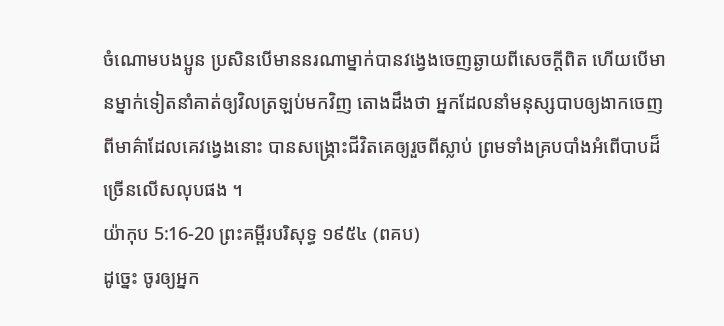ចំណោមបងប្អូន ប្រសិនបើមាននរណាម្នាក់បានវង្វេងចេញឆ្ងាយពីសេចក្ដីពិត ហើយបើមានម្នាក់ទៀតនាំគាត់ឲ្យវិលត្រឡប់មកវិញ តោងដឹងថា អ្នកដែលនាំមនុស្សបាបឲ្យងាកចេញពីមាគ៌ាដែលគេវង្វេងនោះ បានសង្គ្រោះជីវិតគេឲ្យរួចពីស្លាប់ ព្រមទាំងគ្របបាំងអំពើបាបដ៏ច្រើនលើសលុបផង ។
យ៉ាកុប 5:16-20 ព្រះគម្ពីរបរិសុទ្ធ ១៩៥៤ (ពគប)
ដូច្នេះ ចូរឲ្យអ្នក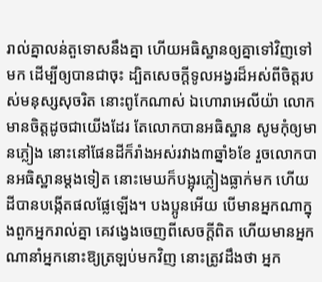រាល់គ្នាលន់តួទោសនឹងគ្នា ហើយអធិស្ឋានឲ្យគ្នាទៅវិញទៅមក ដើម្បីឲ្យបានជាចុះ ដ្បិតសេចក្ដីទូលអង្វរដ៏អស់ពីចិត្តរបស់មនុស្សសុចរិត នោះពូកែណាស់ ឯហោរាអេលីយ៉ា លោកមានចិត្តដូចជាយើងដែរ តែលោកបានអធិស្ឋាន សូមកុំឲ្យមានភ្លៀង នោះនៅផែនដីក៏រាំងអស់រវាង៣ឆ្នាំ៦ខែ រួចលោកបានអធិស្ឋានម្តងទៀត នោះមេឃក៏បង្អុរភ្លៀងធ្លាក់មក ហើយដីបានបង្កើតផលផ្លែឡើង។ បងប្អូនអើយ បើមានអ្នកណាក្នុងពួកអ្នករាល់គ្នា គេវង្វេងចេញពីសេចក្ដីពិត ហើយមានអ្នកណានាំអ្នកនោះឱ្យត្រឡប់មកវិញ នោះត្រូវដឹងថា អ្នក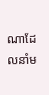ណាដែលនាំម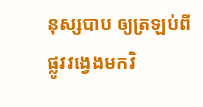នុស្សបាប ឲ្យត្រឡប់ពីផ្លូវវង្វេងមកវិ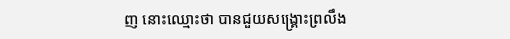ញ នោះឈ្មោះថា បានជួយសង្គ្រោះព្រលឹង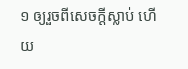១ ឲ្យរួចពីសេចក្ដីស្លាប់ ហើយ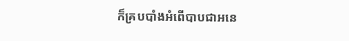ក៏គ្របបាំងអំពើបាបជាអនេ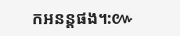កអនន្តផង។:៚